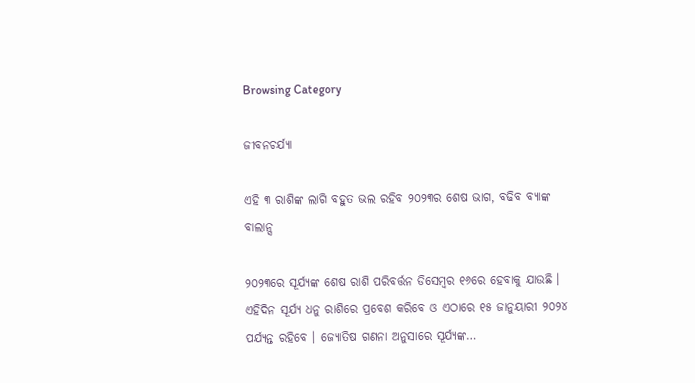Browsing Category

ଜୀବନଚର୍ଯ୍ୟା

ଏହି ୩ ରାଶିଙ୍କ ଲାଗି ବହୁତ ଭଲ ରହିବ ୨୦୨୩ର ଶେଷ ଭାଗ, ବଢିବ ବ୍ୟାଙ୍କ ବାଲାନ୍ସ

୨୦୨୩ରେ ସୂର୍ଯ୍ୟଙ୍କ ଶେଷ ରାଶି ପରିବର୍ତ୍ତନ ଡିସେମ୍ବର ୧୬ରେ ହେବାକୁ ଯାଉଛି । ଏହିଦିନ ସୂର୍ଯ୍ୟ ଧନୁ ରାଶିରେ ପ୍ରବେଶ କରିବେ ଓ ଏଠାରେ ୧୫ ଜାନୁୟାରୀ ୨୦୨୪ ପର୍ଯ୍ୟନ୍ତ ରହିବେ । ଜ୍ୟୋତିଷ ଗଣନା ଅନୁସାରେ ସୂର୍ଯ୍ୟଙ୍କ…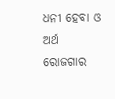ଧନୀ ହେବା ଓ ଅର୍ଥ ରୋଜଗାର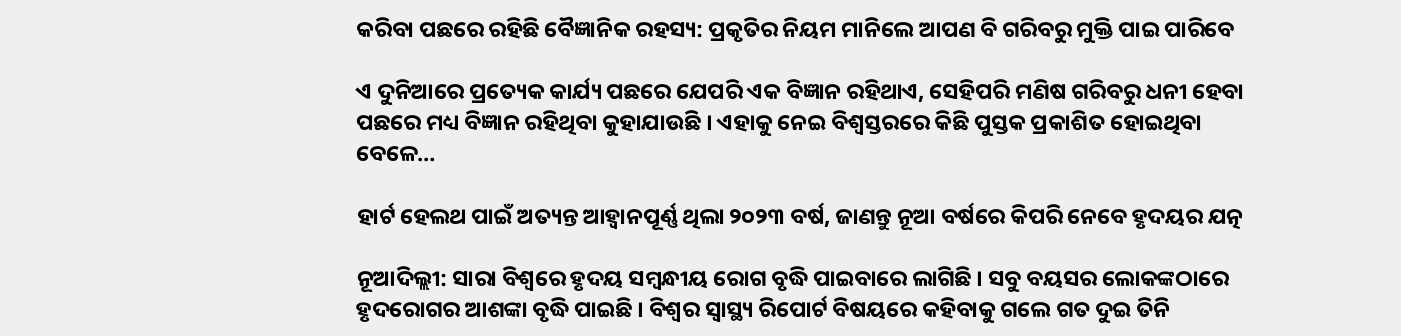କରିବା ପଛରେ ରହିଛି ବୈଜ୍ଞାନିକ ରହସ୍ୟ: ପ୍ରକୃତିର ନିୟମ ମାନିଲେ ଆପଣ ବି ଗରିବରୁ ମୁକ୍ତି ପାଇ ପାରିବେ

ଏ ଦୁନିଆରେ ପ୍ରତ୍ୟେକ କାର୍ଯ୍ୟ ପଛରେ ଯେପରି ଏକ ବିଜ୍ଞାନ ରହିଥାଏ, ସେହିପରି ମଣିଷ ଗରିବରୁ ଧନୀ ହେବା ପଛରେ ମଧ୍ୟ ବିଜ୍ଞାନ ରହିଥିବା କୁହାଯାଉଛି । ଏହାକୁ ନେଇ ବିଶ୍ୱସ୍ତରରେ କିଛି ପୁସ୍ତକ ପ୍ରକାଶିତ ହୋଇଥିବା ବେଳେ…

ହାର୍ଟ ହେଲଥ ପାଇଁ ଅତ୍ୟନ୍ତ ଆହ୍ୱାନପୂର୍ଣ୍ଣ ଥିଲା ୨୦୨୩ ବର୍ଷ, ଜାଣନ୍ତୁ ନୂଆ ବର୍ଷରେ କିପରି ନେବେ ହୃଦୟର ଯତ୍ନ

ନୂଆଦିଲ୍ଲୀ: ସାରା ବିଶ୍ୱରେ ହୃଦୟ ସମ୍ବନ୍ଧୀୟ ରୋଗ ବୃଦ୍ଧି ପାଇବାରେ ଲାଗିଛି । ସବୁ ବୟସର ଲୋକଙ୍କଠାରେ ହୃଦରୋଗର ଆଶଙ୍କା ବୃଦ୍ଧି ପାଇଛି । ବିଶ୍ୱର ସ୍ୱାସ୍ଥ୍ୟ ରିପୋର୍ଟ ବିଷୟରେ କହିବାକୁ ଗଲେ ଗତ ଦୁଇ ତିନି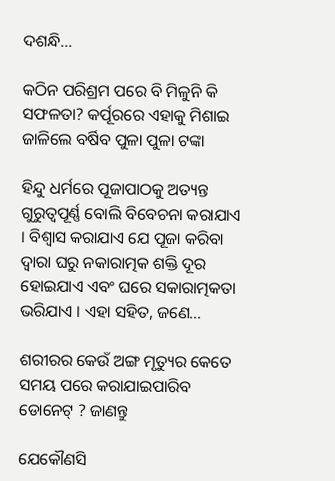ଦଶନ୍ଧି…

କଠିନ ପରିଶ୍ରମ ପରେ ବି ମିଳୁନି କି ସଫଳତା? କର୍ପୂରରେ ଏହାକୁ ମିଶାଇ ଜାଳିଲେ ବର୍ଷିବ ପୁଳା ପୁଳା ଟଙ୍କା

ହିନ୍ଦୁ ଧର୍ମରେ ପୂଜାପାଠକୁ ଅତ୍ୟନ୍ତ ଗୁରୁତ୍ୱପୂର୍ଣ୍ଣ ବୋଲି ବିବେଚନା କରାଯାଏ । ବିଶ୍ୱାସ କରାଯାଏ ଯେ ପୂଜା କରିବା ଦ୍ୱାରା ଘରୁ ନକାରାତ୍ମକ ଶକ୍ତି ଦୂର ହୋଇଯାଏ ଏବଂ ଘରେ ସକାରାତ୍ମକତା ଭରିଯାଏ । ଏହା ସହିତ, ଜଣେ…

ଶରୀରର କେଉଁ ଅଙ୍ଗ ମୃତ୍ୟୁର କେତେ ସମୟ ପରେ କରାଯାଇପାରିବ ଡୋନେଟ୍ ? ଜାଣନ୍ତୁ

ଯେକୌଣସି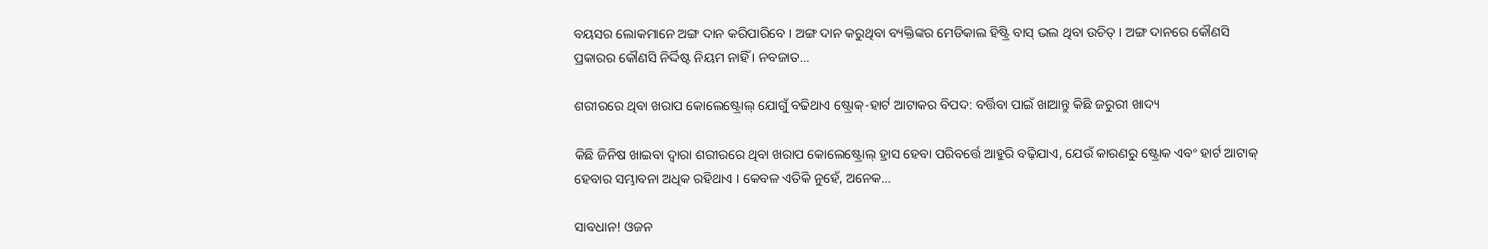ବୟସର ଲୋକମାନେ ଅଙ୍ଗ ଦାନ କରିପାରିବେ । ଅଙ୍ଗ ଦାନ କରୁଥିବା ବ୍ୟକ୍ତିଙ୍କର ମେଡିକାଲ ହିଷ୍ଟ୍ରି ବାସ୍ ଭଲ ଥିବା ଉଚିତ୍ । ଅଙ୍ଗ ଦାନରେ କୌଣସି ପ୍ରକାରର କୌଣସି ନିର୍ଦ୍ଦିଷ୍ଟ ନିୟମ ନାହିଁ । ନବଜାତ…

ଶରୀରରେ ଥିବା ଖରାପ କୋଲେଷ୍ଟ୍ରୋଲ୍ ଯୋଗୁଁ ବଢିଥାଏ ଷ୍ଟ୍ରୋକ୍-ହାର୍ଟ ଆଟାକର ବିପଦ: ବର୍ତ୍ତିବା ପାଇଁ ଖାଆନ୍ତୁ କିଛି ଜରୁରୀ ଖାଦ୍ୟ

କିଛି ଜିନିଷ ଖାଇବା ଦ୍ୱାରା ଶରୀରରେ ଥିବା ଖରାପ କୋଲେଷ୍ଟ୍ରୋଲ୍ ହ୍ରାସ ହେବା ପରିବର୍ତ୍ତେ ଆହୁରି ବଢ଼ିଯାଏ, ଯେଉଁ କାରଣରୁ ଷ୍ଟ୍ରୋକ ଏବଂ ହାର୍ଟ ଆଟାକ୍ ହେବାର ସମ୍ଭାବନା ଅଧିକ ରହିଥାଏ । କେବଳ ଏତିକି ନୁହେଁ, ଅନେକ…

ସାବଧାନ! ଓଜନ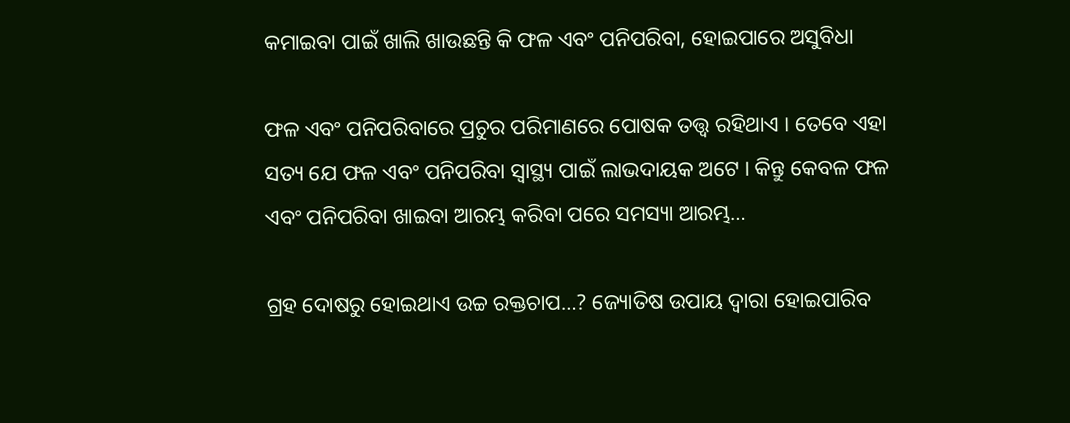କମାଇବା ପାଇଁ ଖାଲି ଖାଉଛନ୍ତି କି ଫଳ ଏବଂ ପନିପରିବା, ହୋଇପାରେ ଅସୁବିଧା

ଫଳ ଏବଂ ପନିପରିବାରେ ପ୍ରଚୁର ପରିମାଣରେ ପୋଷକ ତତ୍ତ୍ୱ ରହିଥାଏ । ତେବେ ଏହା ସତ୍ୟ ଯେ ଫଳ ଏବଂ ପନିପରିବା ସ୍ୱାସ୍ଥ୍ୟ ପାଇଁ ଲାଭଦାୟକ ଅଟେ । କିନ୍ତୁ କେବଳ ଫଳ ଏବଂ ପନିପରିବା ଖାଇବା ଆରମ୍ଭ କରିବା ପରେ ସମସ୍ୟା ଆରମ୍ଭ…

ଗ୍ରହ ଦୋଷରୁ ହୋଇଥାଏ ଉଚ୍ଚ ରକ୍ତଚାପ…? ଜ୍ୟୋତିଷ ଉପାୟ ଦ୍ୱାରା ହୋଇପାରିବ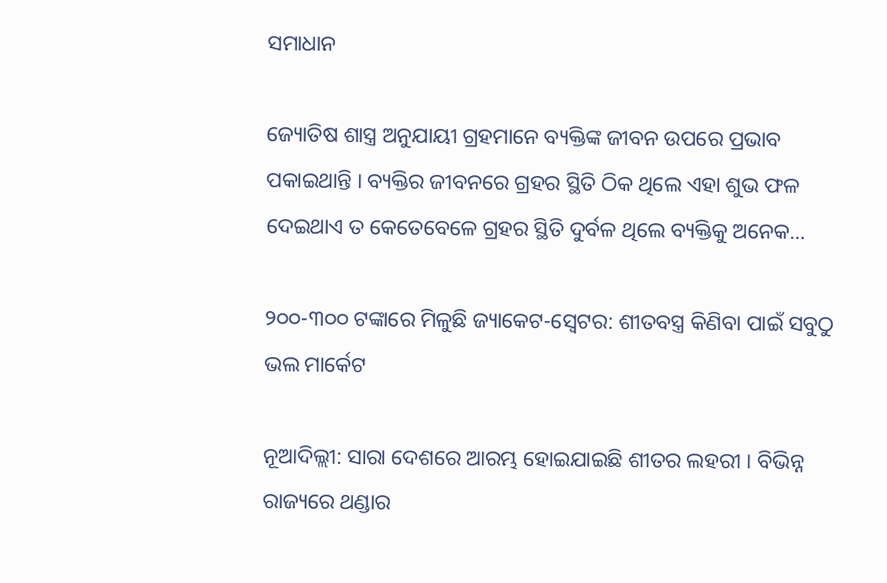ସମାଧାନ

ଜ୍ୟୋତିଷ ଶାସ୍ତ୍ର ଅନୁଯାୟୀ ଗ୍ରହମାନେ ବ୍ୟକ୍ତିଙ୍କ ଜୀବନ ଉପରେ ପ୍ରଭାବ ପକାଇଥାନ୍ତି । ବ୍ୟକ୍ତିର ଜୀବନରେ ଗ୍ରହର ସ୍ଥିତି ଠିକ ଥିଲେ ଏହା ଶୁଭ ଫଳ ଦେଇଥାଏ ତ କେତେବେଳେ ଗ୍ରହର ସ୍ଥିତି ଦୁର୍ବଳ ଥିଲେ ବ୍ୟକ୍ତିକୁ ଅନେକ…

୨୦୦-୩୦୦ ଟଙ୍କାରେ ମିଳୁଛି ଜ୍ୟାକେଟ-ସ୍ୱେଟର: ଶୀତବସ୍ତ୍ର କିଣିବା ପାଇଁ ସବୁଠୁ ଭଲ ମାର୍କେଟ

ନୂଆଦିଲ୍ଲୀ: ସାରା ଦେଶରେ ଆରମ୍ଭ ହୋଇଯାଇଛି ଶୀତର ଲହରୀ । ବିଭିନ୍ନ ରାଜ୍ୟରେ ଥଣ୍ଡାର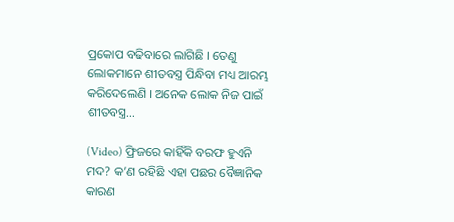ପ୍ରକୋପ ବଢିବାରେ ଲାଗିଛି । ତେଣୁ ଲୋକମାନେ ଶୀତବସ୍ତ୍ର ପିନ୍ଧିବା ମଧ୍ୟ ଆରମ୍ଭ କରିଦେଲେଣି । ଅନେକ ଲୋକ ନିଜ ପାଇଁ ଶୀତବସ୍ତ୍ର…

(Video) ଫ୍ରିଜରେ କାହିଁକି ବରଫ ହୁଏନି ମଦ? କ’ଣ ରହିଛି ଏହା ପଛର ବୈଜ୍ଞାନିକ କାରଣ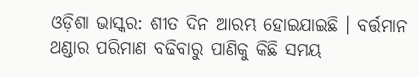ଓଡ଼ିଶା ଭାସ୍କର: ଶୀତ ଦିନ ଆରମ୍ଭ ହୋଇଯାଇଛି । ବର୍ତ୍ତମାନ ଥଣ୍ଡାର ପରିମାଣ ବଢିବାରୁ ପାଣିକୁ କିଛି ସମୟ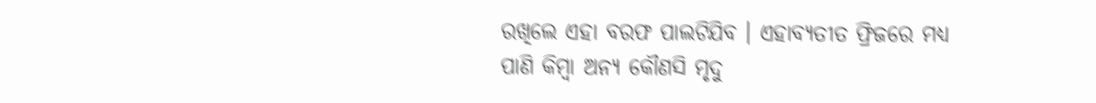ରଖିଲେ ଏହା ବରଫ ପାଲଟିଯିବ । ଏହାବ୍ୟତୀତ ଫ୍ରିଜରେ ମଧ୍ୟ ପାଣି କିମ୍ବା ଅନ୍ୟ କୌଣସି ମୃଦୁ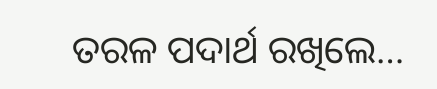ତରଳ ପଦାର୍ଥ ରଖିଲେ…